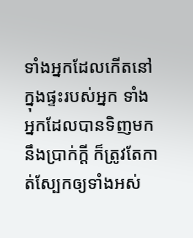ទាំងអ្នកដែលកើតនៅក្នុងផ្ទះរបស់អ្នក ទាំងអ្នកដែលបានទិញមកនឹងប្រាក់ក្តី ក៏ត្រូវតែកាត់ស្បែកឲ្យទាំងអស់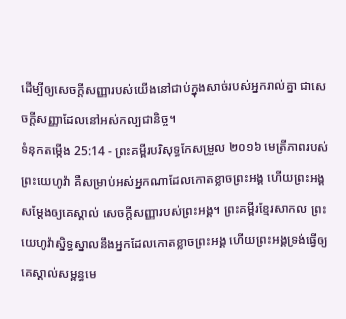ដើម្បីឲ្យសេចក្ដីសញ្ញារបស់យើងនៅជាប់ក្នុងសាច់របស់អ្នករាល់គ្នា ជាសេចក្ដីសញ្ញាដែលនៅអស់កល្បជានិច្ច។
ទំនុកតម្កើង 25:14 - ព្រះគម្ពីរបរិសុទ្ធកែសម្រួល ២០១៦ មេត្រីភាពរបស់ព្រះយេហូវ៉ា គឺសម្រាប់អស់អ្នកណាដែលកោតខ្លាចព្រះអង្គ ហើយព្រះអង្គសម្ដែងឲ្យគេស្គាល់ សេចក្ដីសញ្ញារបស់ព្រះអង្គ។ ព្រះគម្ពីរខ្មែរសាកល ព្រះយេហូវ៉ាស្និទ្ធស្នាលនឹងអ្នកដែលកោតខ្លាចព្រះអង្គ ហើយព្រះអង្គទ្រង់ធ្វើឲ្យគេស្គាល់សម្ពន្ធមេ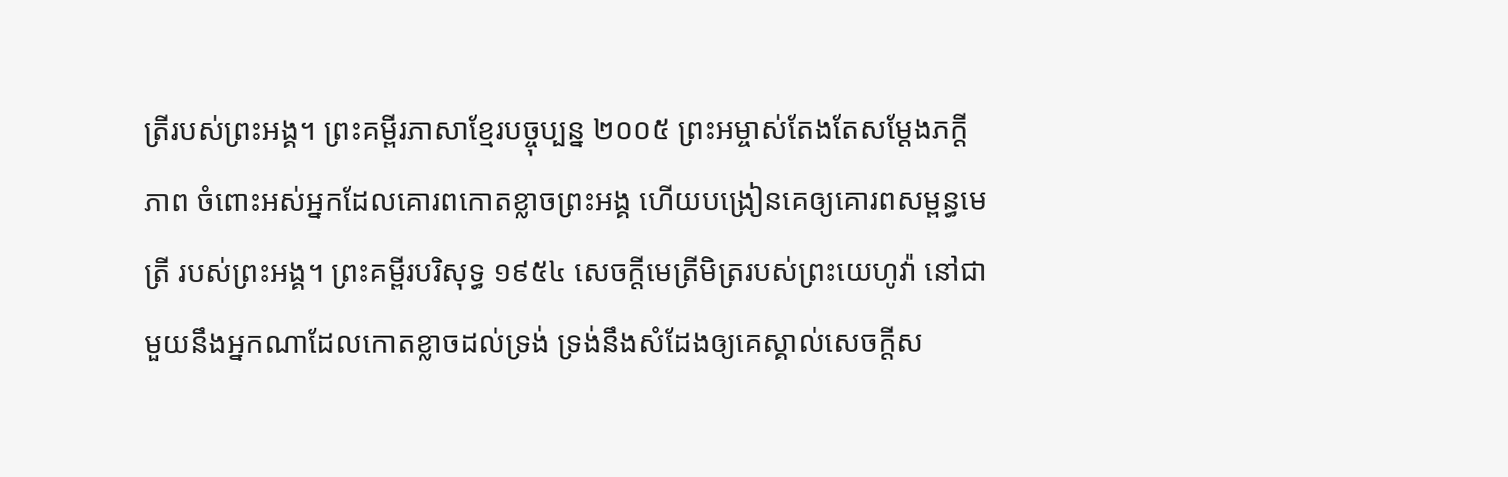ត្រីរបស់ព្រះអង្គ។ ព្រះគម្ពីរភាសាខ្មែរបច្ចុប្បន្ន ២០០៥ ព្រះអម្ចាស់តែងតែសម្តែងភក្ដីភាព ចំពោះអស់អ្នកដែលគោរពកោតខ្លាចព្រះអង្គ ហើយបង្រៀនគេឲ្យគោរពសម្ពន្ធមេត្រី របស់ព្រះអង្គ។ ព្រះគម្ពីរបរិសុទ្ធ ១៩៥៤ សេចក្ដីមេត្រីមិត្ររបស់ព្រះយេហូវ៉ា នៅជាមួយនឹងអ្នកណាដែលកោតខ្លាចដល់ទ្រង់ ទ្រង់នឹងសំដែងឲ្យគេស្គាល់សេចក្ដីស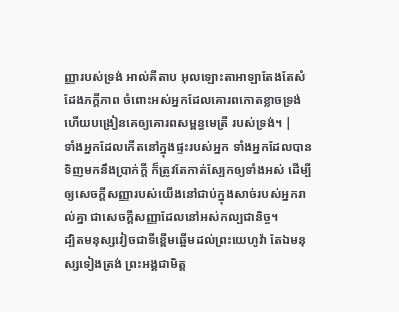ញ្ញារបស់ទ្រង់ អាល់គីតាប អុលឡោះតាអាឡាតែងតែសំដែងភក្ដីភាព ចំពោះអស់អ្នកដែលគោរពកោតខ្លាចទ្រង់ ហើយបង្រៀនគេឲ្យគោរពសម្ពន្ធមេត្រី របស់ទ្រង់។ |
ទាំងអ្នកដែលកើតនៅក្នុងផ្ទះរបស់អ្នក ទាំងអ្នកដែលបានទិញមកនឹងប្រាក់ក្តី ក៏ត្រូវតែកាត់ស្បែកឲ្យទាំងអស់ ដើម្បីឲ្យសេចក្ដីសញ្ញារបស់យើងនៅជាប់ក្នុងសាច់របស់អ្នករាល់គ្នា ជាសេចក្ដីសញ្ញាដែលនៅអស់កល្បជានិច្ច។
ដ្បិតមនុស្សវៀចជាទីខ្ពើមឆ្អើមដល់ព្រះយេហូវ៉ា តែឯមនុស្សទៀងត្រង់ ព្រះអង្គជាមិត្ត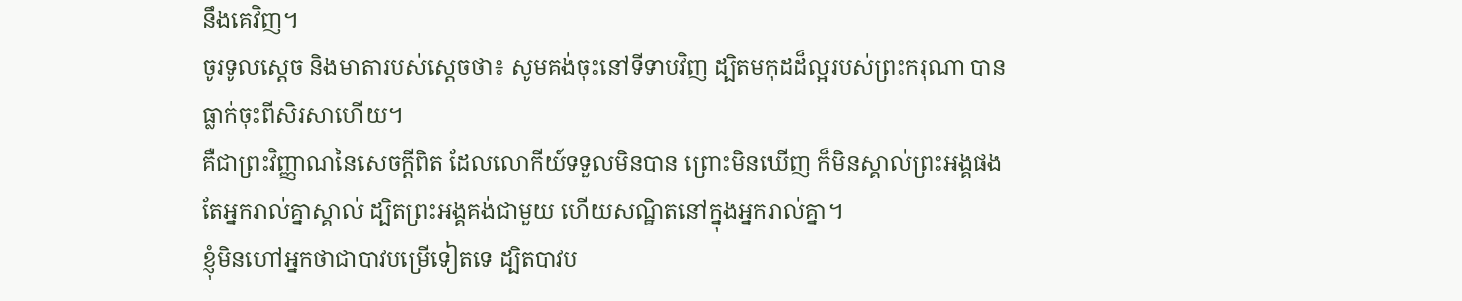នឹងគេវិញ។
ចូរទូលស្ដេច និងមាតារបស់ស្ដេចថា៖ សូមគង់ចុះនៅទីទាបវិញ ដ្បិតមកុដដ៏ល្អរបស់ព្រះករុណា បានធ្លាក់ចុះពីសិរសាហើយ។
គឺជាព្រះវិញ្ញាណនៃសេចក្តីពិត ដែលលោកីយ៍ទទួលមិនបាន ព្រោះមិនឃើញ ក៏មិនស្គាល់ព្រះអង្គផង តែអ្នករាល់គ្នាស្គាល់ ដ្បិតព្រះអង្គគង់ជាមួយ ហើយសណ្ឋិតនៅក្នុងអ្នករាល់គ្នា។
ខ្ញុំមិនហៅអ្នកថាជាបាវបម្រើទៀតទេ ដ្បិតបាវប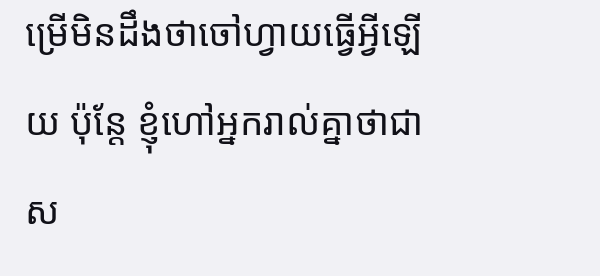ម្រើមិនដឹងថាចៅហ្វាយធ្វើអ្វីឡើយ ប៉ុន្តែ ខ្ញុំហៅអ្នករាល់គ្នាថាជាស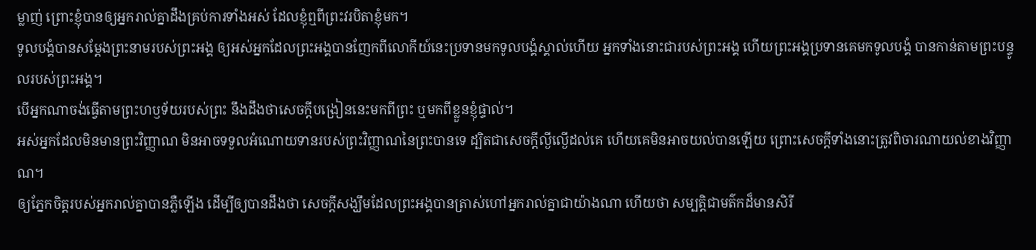ម្លាញ់ ព្រោះខ្ញុំបានឲ្យអ្នករាល់គ្នាដឹងគ្រប់ការទាំងអស់ ដែលខ្ញុំឮពីព្រះវរបិតាខ្ញុំមក។
ទូលបង្គំបានសម្តែងព្រះនាមរបស់ព្រះអង្គ ឲ្យអស់អ្នកដែលព្រះអង្គបានញែកពីលោកីយ៍នេះប្រទានមកទូលបង្គំស្គាល់ហើយ អ្នកទាំងនោះជារបស់ព្រះអង្គ ហើយព្រះអង្គប្រទានគេមកទូលបង្គំ បានកាន់តាមព្រះបន្ទូលរបស់ព្រះអង្គ។
បើអ្នកណាចង់ធ្វើតាមព្រះហឫទ័យរបស់ព្រះ នឹងដឹងថាសេចក្តីបង្រៀននេះមកពីព្រះ ឬមកពីខ្លួនខ្ញុំផ្ទាល់។
អស់អ្នកដែលមិនមានព្រះវិញ្ញាណ មិនអាចទទួលអំណោយទានរបស់ព្រះវិញ្ញាណនៃព្រះបានទេ ដ្បិតជាសេចក្តីល្ងីល្ងើដល់គេ ហើយគេមិនអាចយល់បានឡើយ ព្រោះសេចក្តីទាំងនោះត្រូវពិចារណាយល់ខាងវិញ្ញាណ។
ឲ្យភ្នែកចិត្តរបស់អ្នករាល់គ្នាបានភ្លឺឡើង ដើម្បីឲ្យបានដឹងថា សេចក្ដីសង្ឃឹមដែលព្រះអង្គបានត្រាស់ហៅអ្នករាល់គ្នាជាយ៉ាងណា ហើយថា សម្បត្តិជាមត៌កដ៏មានសិរី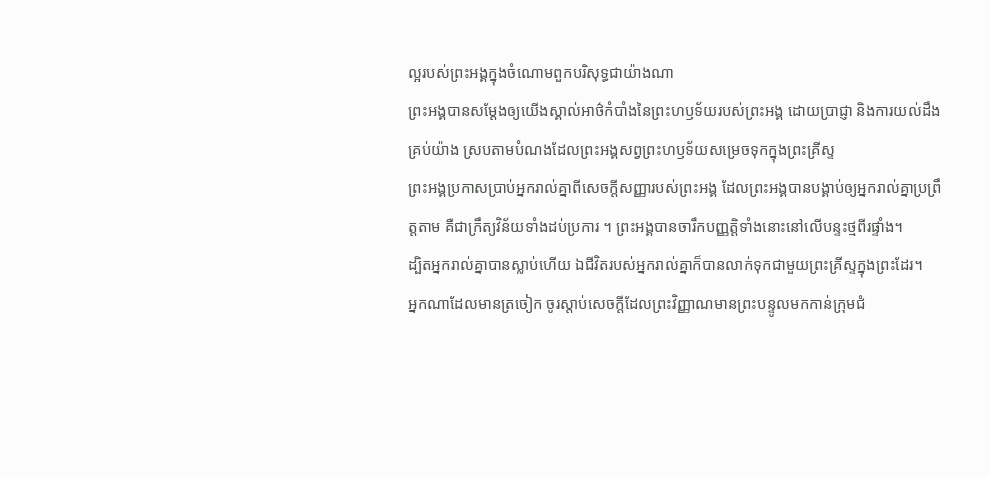ល្អរបស់ព្រះអង្គក្នុងចំណោមពួកបរិសុទ្ធជាយ៉ាងណា
ព្រះអង្គបានសម្ដែងឲ្យយើងស្គាល់អាថ៌កំបាំងនៃព្រះហឫទ័យរបស់ព្រះអង្គ ដោយប្រាជ្ញា និងការយល់ដឹងគ្រប់យ៉ាង ស្របតាមបំណងដែលព្រះអង្គសព្វព្រះហឫទ័យសម្រេចទុកក្នុងព្រះគ្រីស្ទ
ព្រះអង្គប្រកាសប្រាប់អ្នករាល់គ្នាពីសេចក្ដីសញ្ញារបស់ព្រះអង្គ ដែលព្រះអង្គបានបង្គាប់ឲ្យអ្នករាល់គ្នាប្រព្រឹត្តតាម គឺជាក្រឹត្យវិន័យទាំងដប់ប្រការ ។ ព្រះអង្គបានចារឹកបញ្ញត្តិទាំងនោះនៅលើបន្ទះថ្មពីរផ្ទាំង។
ដ្បិតអ្នករាល់គ្នាបានស្លាប់ហើយ ឯជីវិតរបស់អ្នករាល់គ្នាក៏បានលាក់ទុកជាមួយព្រះគ្រីស្ទក្នុងព្រះដែរ។
អ្នកណាដែលមានត្រចៀក ចូរស្តាប់សេចក្ដីដែលព្រះវិញ្ញាណមានព្រះបន្ទូលមកកាន់ក្រុមជំ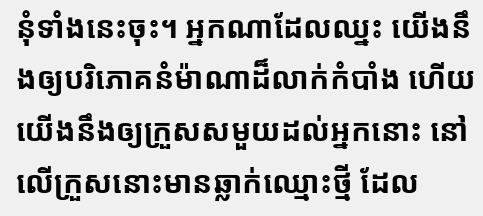នុំទាំងនេះចុះ។ អ្នកណាដែលឈ្នះ យើងនឹងឲ្យបរិភោគនំម៉ាណាដ៏លាក់កំបាំង ហើយយើងនឹងឲ្យក្រួសសមួយដល់អ្នកនោះ នៅលើក្រួសនោះមានឆ្លាក់ឈ្មោះថ្មី ដែល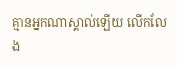គ្មានអ្នកណាស្គាល់ឡើយ លើកលែង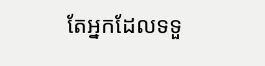តែអ្នកដែលទទួ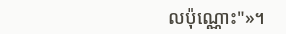លប៉ុណ្ណោះ"»។